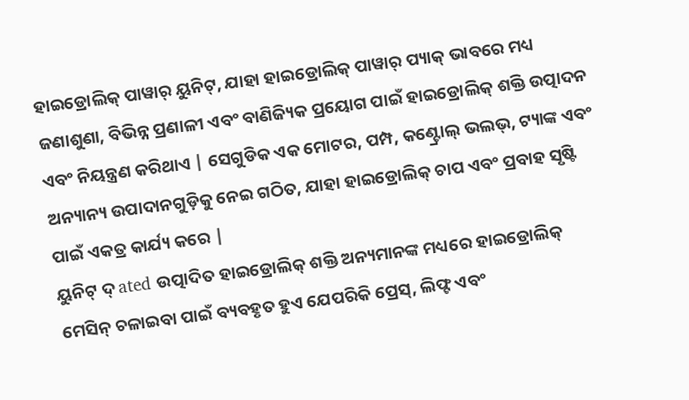ହାଇଡ୍ରୋଲିକ୍ ପାୱାର୍ ୟୁନିଟ୍, ଯାହା ହାଇଡ୍ରୋଲିକ୍ ପାୱାର୍ ପ୍ୟାକ୍ ଭାବରେ ମଧ୍ୟ ଜଣାଶୁଣା, ବିଭିନ୍ନ ପ୍ରଣାଳୀ ଏବଂ ବାଣିଜ୍ୟିକ ପ୍ରୟୋଗ ପାଇଁ ହାଇଡ୍ରୋଲିକ୍ ଶକ୍ତି ଉତ୍ପାଦନ ଏବଂ ନିୟନ୍ତ୍ରଣ କରିଥାଏ | ସେଗୁଡିକ ଏକ ମୋଟର, ପମ୍ପ, କଣ୍ଟ୍ରୋଲ୍ ଭଲଭ୍, ଟ୍ୟାଙ୍କ ଏବଂ ଅନ୍ୟାନ୍ୟ ଉପାଦାନଗୁଡ଼ିକୁ ନେଇ ଗଠିତ, ଯାହା ହାଇଡ୍ରୋଲିକ୍ ଚାପ ଏବଂ ପ୍ରବାହ ସୃଷ୍ଟି ପାଇଁ ଏକତ୍ର କାର୍ଯ୍ୟ କରେ |
ୟୁନିଟ୍ ଦ୍ ated ଉତ୍ପାଦିତ ହାଇଡ୍ରୋଲିକ୍ ଶକ୍ତି ଅନ୍ୟମାନଙ୍କ ମଧ୍ୟରେ ହାଇଡ୍ରୋଲିକ୍ ମେସିନ୍ ଚଳାଇବା ପାଇଁ ବ୍ୟବହୃତ ହୁଏ ଯେପରିକି ପ୍ରେସ୍, ଲିଫ୍ଟ ଏବଂ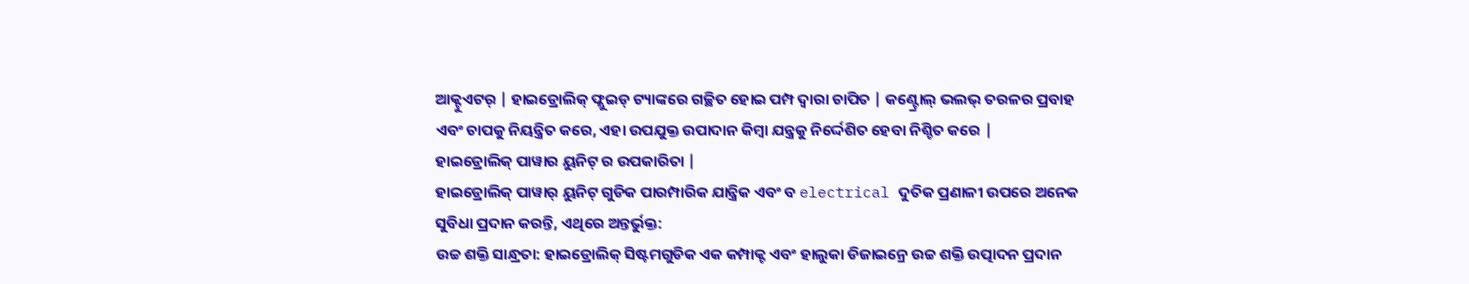ଆକ୍ଟୁଏଟର୍ | ହାଇଡ୍ରୋଲିକ୍ ଫ୍ଲୁଇଡ୍ ଟ୍ୟାଙ୍କରେ ଗଚ୍ଛିତ ହୋଇ ପମ୍ପ ଦ୍ୱାରା ଚାପିତ | କଣ୍ଟ୍ରୋଲ୍ ଭଲଭ୍ ତରଳର ପ୍ରବାହ ଏବଂ ଚାପକୁ ନିୟନ୍ତ୍ରିତ କରେ, ଏହା ଉପଯୁକ୍ତ ଉପାଦାନ କିମ୍ବା ଯନ୍ତ୍ରକୁ ନିର୍ଦ୍ଦେଶିତ ହେବା ନିଶ୍ଚିତ କରେ |
ହାଇଡ୍ରୋଲିକ୍ ପାୱାର ୟୁନିଟ୍ ର ଉପକାରିତା |
ହାଇଡ୍ରୋଲିକ୍ ପାୱାର୍ ୟୁନିଟ୍ ଗୁଡିକ ପାରମ୍ପାରିକ ଯାନ୍ତ୍ରିକ ଏବଂ ବ electrical ଦୁତିକ ପ୍ରଣାଳୀ ଉପରେ ଅନେକ ସୁବିଧା ପ୍ରଦାନ କରନ୍ତି, ଏଥିରେ ଅନ୍ତର୍ଭୁକ୍ତ:
ଉଚ୍ଚ ଶକ୍ତି ସାନ୍ଧ୍ରତା: ହାଇଡ୍ରୋଲିକ୍ ସିଷ୍ଟମଗୁଡିକ ଏକ କମ୍ପାକ୍ଟ ଏବଂ ହାଲୁକା ଡିଜାଇନ୍ରେ ଉଚ୍ଚ ଶକ୍ତି ଉତ୍ପାଦନ ପ୍ରଦାନ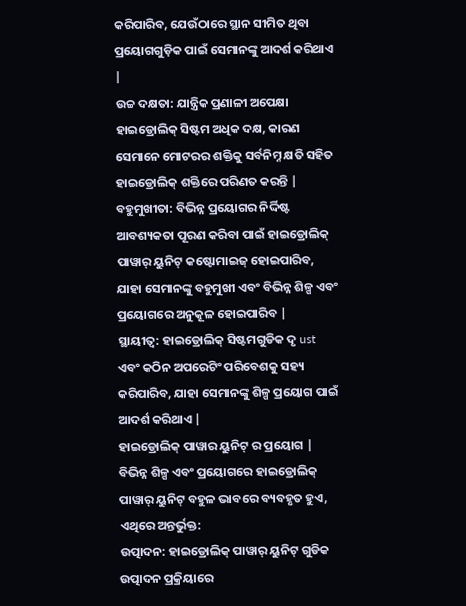କରିପାରିବ, ଯେଉଁଠାରେ ସ୍ଥାନ ସୀମିତ ଥିବା ପ୍ରୟୋଗଗୁଡ଼ିକ ପାଇଁ ସେମାନଙ୍କୁ ଆଦର୍ଶ କରିଥାଏ |
ଉଚ୍ଚ ଦକ୍ଷତା: ଯାନ୍ତ୍ରିକ ପ୍ରଣାଳୀ ଅପେକ୍ଷା ହାଇଡ୍ରୋଲିକ୍ ସିଷ୍ଟମ ଅଧିକ ଦକ୍ଷ, କାରଣ ସେମାନେ ମୋଟରର ଶକ୍ତିକୁ ସର୍ବନିମ୍ନ କ୍ଷତି ସହିତ ହାଇଡ୍ରୋଲିକ୍ ଶକ୍ତିରେ ପରିଣତ କରନ୍ତି |
ବହୁମୁଖୀତା: ବିଭିନ୍ନ ପ୍ରୟୋଗର ନିର୍ଦ୍ଦିଷ୍ଟ ଆବଶ୍ୟକତା ପୂରଣ କରିବା ପାଇଁ ହାଇଡ୍ରୋଲିକ୍ ପାୱାର୍ ୟୁନିଟ୍ କଷ୍ଟୋମାଇଜ୍ ହୋଇପାରିବ, ଯାହା ସେମାନଙ୍କୁ ବହୁମୁଖୀ ଏବଂ ବିଭିନ୍ନ ଶିଳ୍ପ ଏବଂ ପ୍ରୟୋଗରେ ଅନୁକୂଳ ହୋଇପାରିବ |
ସ୍ଥାୟୀତ୍ୱ: ହାଇଡ୍ରୋଲିକ୍ ସିଷ୍ଟମଗୁଡିକ ଦୃ ust ଏବଂ କଠିନ ଅପରେଟିଂ ପରିବେଶକୁ ସହ୍ୟ କରିପାରିବ, ଯାହା ସେମାନଙ୍କୁ ଶିଳ୍ପ ପ୍ରୟୋଗ ପାଇଁ ଆଦର୍ଶ କରିଥାଏ |
ହାଇଡ୍ରୋଲିକ୍ ପାୱାର ୟୁନିଟ୍ ର ପ୍ରୟୋଗ |
ବିଭିନ୍ନ ଶିଳ୍ପ ଏବଂ ପ୍ରୟୋଗରେ ହାଇଡ୍ରୋଲିକ୍ ପାୱାର୍ ୟୁନିଟ୍ ବହୁଳ ଭାବରେ ବ୍ୟବହୃତ ହୁଏ, ଏଥିରେ ଅନ୍ତର୍ଭୁକ୍ତ:
ଉତ୍ପାଦନ: ହାଇଡ୍ରୋଲିକ୍ ପାୱାର୍ ୟୁନିଟ୍ ଗୁଡିକ ଉତ୍ପାଦନ ପ୍ରକ୍ରିୟାରେ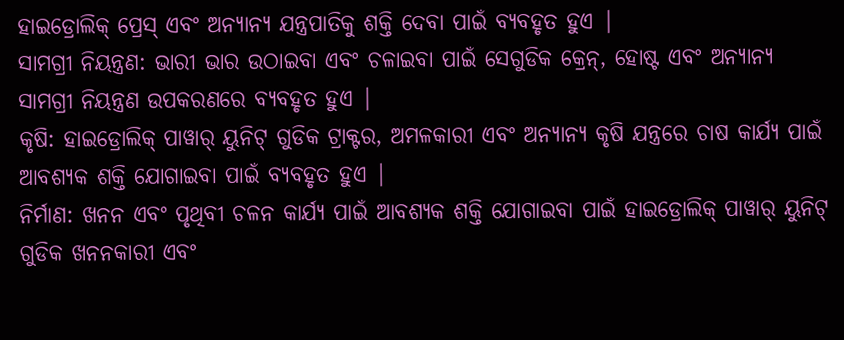ହାଇଡ୍ରୋଲିକ୍ ପ୍ରେସ୍ ଏବଂ ଅନ୍ୟାନ୍ୟ ଯନ୍ତ୍ରପାତିକୁ ଶକ୍ତି ଦେବା ପାଇଁ ବ୍ୟବହୃତ ହୁଏ |
ସାମଗ୍ରୀ ନିୟନ୍ତ୍ରଣ: ଭାରୀ ଭାର ଉଠାଇବା ଏବଂ ଚଳାଇବା ପାଇଁ ସେଗୁଡିକ କ୍ରେନ୍, ହୋଷ୍ଟ ଏବଂ ଅନ୍ୟାନ୍ୟ ସାମଗ୍ରୀ ନିୟନ୍ତ୍ରଣ ଉପକରଣରେ ବ୍ୟବହୃତ ହୁଏ |
କୃଷି: ହାଇଡ୍ରୋଲିକ୍ ପାୱାର୍ ୟୁନିଟ୍ ଗୁଡିକ ଟ୍ରାକ୍ଟର, ଅମଳକାରୀ ଏବଂ ଅନ୍ୟାନ୍ୟ କୃଷି ଯନ୍ତ୍ରରେ ଚାଷ କାର୍ଯ୍ୟ ପାଇଁ ଆବଶ୍ୟକ ଶକ୍ତି ଯୋଗାଇବା ପାଇଁ ବ୍ୟବହୃତ ହୁଏ |
ନିର୍ମାଣ: ଖନନ ଏବଂ ପୃଥିବୀ ଚଳନ କାର୍ଯ୍ୟ ପାଇଁ ଆବଶ୍ୟକ ଶକ୍ତି ଯୋଗାଇବା ପାଇଁ ହାଇଡ୍ରୋଲିକ୍ ପାୱାର୍ ୟୁନିଟ୍ ଗୁଡିକ ଖନନକାରୀ ଏବଂ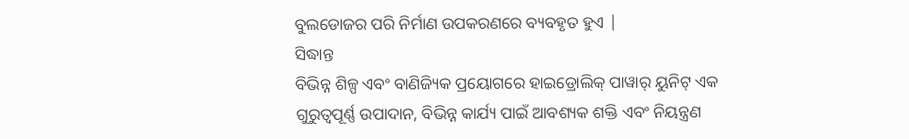ବୁଲଡୋଜର ପରି ନିର୍ମାଣ ଉପକରଣରେ ବ୍ୟବହୃତ ହୁଏ |
ସିଦ୍ଧାନ୍ତ
ବିଭିନ୍ନ ଶିଳ୍ପ ଏବଂ ବାଣିଜ୍ୟିକ ପ୍ରୟୋଗରେ ହାଇଡ୍ରୋଲିକ୍ ପାୱାର୍ ୟୁନିଟ୍ ଏକ ଗୁରୁତ୍ୱପୂର୍ଣ୍ଣ ଉପାଦାନ, ବିଭିନ୍ନ କାର୍ଯ୍ୟ ପାଇଁ ଆବଶ୍ୟକ ଶକ୍ତି ଏବଂ ନିୟନ୍ତ୍ରଣ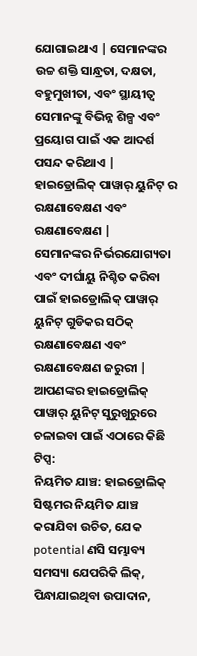ଯୋଗାଇଥାଏ | ସେମାନଙ୍କର ଉଚ୍ଚ ଶକ୍ତି ସାନ୍ଧ୍ରତା, ଦକ୍ଷତା, ବହୁମୁଖୀତା, ଏବଂ ସ୍ଥାୟୀତ୍ୱ ସେମାନଙ୍କୁ ବିଭିନ୍ନ ଶିଳ୍ପ ଏବଂ ପ୍ରୟୋଗ ପାଇଁ ଏକ ଆଦର୍ଶ ପସନ୍ଦ କରିଥାଏ |
ହାଇଡ୍ରୋଲିକ୍ ପାୱାର୍ ୟୁନିଟ୍ ର ରକ୍ଷଣାବେକ୍ଷଣ ଏବଂ ରକ୍ଷଣାବେକ୍ଷଣ |
ସେମାନଙ୍କର ନିର୍ଭରଯୋଗ୍ୟତା ଏବଂ ଦୀର୍ଘାୟୁ ନିଶ୍ଚିତ କରିବା ପାଇଁ ହାଇଡ୍ରୋଲିକ୍ ପାୱାର୍ ୟୁନିଟ୍ ଗୁଡିକର ସଠିକ୍ ରକ୍ଷଣାବେକ୍ଷଣ ଏବଂ ରକ୍ଷଣାବେକ୍ଷଣ ଜରୁରୀ | ଆପଣଙ୍କର ହାଇଡ୍ରୋଲିକ୍ ପାୱାର୍ ୟୁନିଟ୍ ସୁରୁଖୁରୁରେ ଚଳାଇବା ପାଇଁ ଏଠାରେ କିଛି ଟିପ୍ସ:
ନିୟମିତ ଯାଞ୍ଚ: ହାଇଡ୍ରୋଲିକ୍ ସିଷ୍ଟମର ନିୟମିତ ଯାଞ୍ଚ କରାଯିବା ଉଚିତ, ଯେକ potential ଣସି ସମ୍ଭାବ୍ୟ ସମସ୍ୟା ଯେପରିକି ଲିକ୍, ପିନ୍ଧାଯାଇଥିବା ଉପାଦାନ,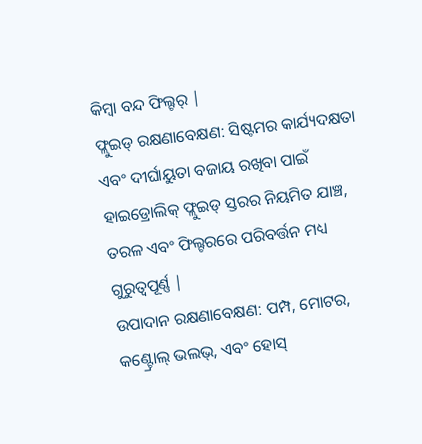କିମ୍ବା ବନ୍ଦ ଫିଲ୍ଟର୍ |
ଫ୍ଲୁଇଡ୍ ରକ୍ଷଣାବେକ୍ଷଣ: ସିଷ୍ଟମର କାର୍ଯ୍ୟଦକ୍ଷତା ଏବଂ ଦୀର୍ଘାୟୁତା ବଜାୟ ରଖିବା ପାଇଁ ହାଇଡ୍ରୋଲିକ୍ ଫ୍ଲୁଇଡ୍ ସ୍ତରର ନିୟମିତ ଯାଞ୍ଚ, ତରଳ ଏବଂ ଫିଲ୍ଟରରେ ପରିବର୍ତ୍ତନ ମଧ୍ୟ ଗୁରୁତ୍ୱପୂର୍ଣ୍ଣ |
ଉପାଦାନ ରକ୍ଷଣାବେକ୍ଷଣ: ପମ୍ପ, ମୋଟର, କଣ୍ଟ୍ରୋଲ୍ ଭଲଭ୍, ଏବଂ ହୋସ୍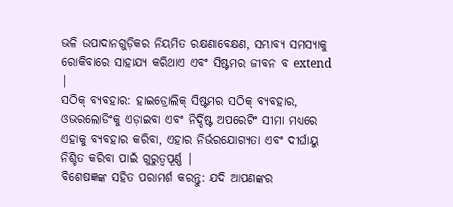ଭଳି ଉପାଦାନଗୁଡ଼ିକର ନିୟମିତ ରକ୍ଷଣାବେକ୍ଷଣ, ସମ୍ଭାବ୍ୟ ସମସ୍ୟାକୁ ରୋକିବାରେ ସାହାଯ୍ୟ କରିଥାଏ ଏବଂ ସିଷ୍ଟମର ଜୀବନ ବ extend |
ସଠିକ୍ ବ୍ୟବହାର: ହାଇଡ୍ରୋଲିକ୍ ସିଷ୍ଟମର ସଠିକ୍ ବ୍ୟବହାର, ଓଭରଲୋଡିଂକୁ ଏଡ଼ାଇବା ଏବଂ ନିର୍ଦ୍ଦିଷ୍ଟ ଅପରେଟିଂ ସୀମା ମଧ୍ୟରେ ଏହାକୁ ବ୍ୟବହାର କରିବା, ଏହାର ନିର୍ଭରଯୋଗ୍ୟତା ଏବଂ ଦୀର୍ଘାୟୁ ନିଶ୍ଚିତ କରିବା ପାଇଁ ଗୁରୁତ୍ୱପୂର୍ଣ୍ଣ |
ବିଶେଷଜ୍ଞଙ୍କ ସହିତ ପରାମର୍ଶ କରନ୍ତୁ: ଯଦି ଆପଣଙ୍କର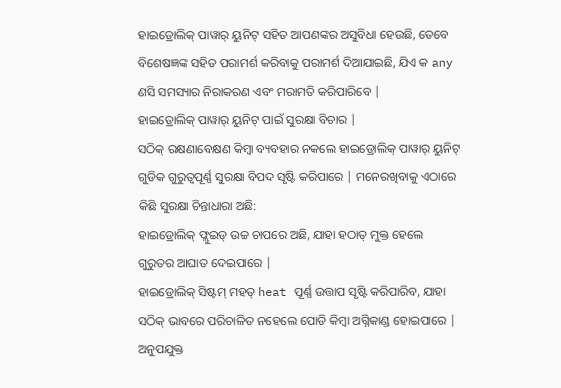ହାଇଡ୍ରୋଲିକ୍ ପାୱାର୍ ୟୁନିଟ୍ ସହିତ ଆପଣଙ୍କର ଅସୁବିଧା ହେଉଛି, ତେବେ ବିଶେଷଜ୍ଞଙ୍କ ସହିତ ପରାମର୍ଶ କରିବାକୁ ପରାମର୍ଶ ଦିଆଯାଇଛି, ଯିଏ କ any ଣସି ସମସ୍ୟାର ନିରାକରଣ ଏବଂ ମରାମତି କରିପାରିବେ |
ହାଇଡ୍ରୋଲିକ୍ ପାୱାର୍ ୟୁନିଟ୍ ପାଇଁ ସୁରକ୍ଷା ବିଚାର |
ସଠିକ୍ ରକ୍ଷଣାବେକ୍ଷଣ କିମ୍ବା ବ୍ୟବହାର ନକଲେ ହାଇଡ୍ରୋଲିକ୍ ପାୱାର୍ ୟୁନିଟ୍ ଗୁଡିକ ଗୁରୁତ୍ୱପୂର୍ଣ୍ଣ ସୁରକ୍ଷା ବିପଦ ସୃଷ୍ଟି କରିପାରେ | ମନେରଖିବାକୁ ଏଠାରେ କିଛି ସୁରକ୍ଷା ଚିନ୍ତାଧାରା ଅଛି:
ହାଇଡ୍ରୋଲିକ୍ ଫ୍ଲୁଇଡ୍ ଉଚ୍ଚ ଚାପରେ ଅଛି, ଯାହା ହଠାତ୍ ମୁକ୍ତ ହେଲେ ଗୁରୁତର ଆଘାତ ଦେଇପାରେ |
ହାଇଡ୍ରୋଲିକ୍ ସିଷ୍ଟମ୍ ମହତ୍ heat ପୂର୍ଣ୍ଣ ଉତ୍ତାପ ସୃଷ୍ଟି କରିପାରିବ, ଯାହା ସଠିକ୍ ଭାବରେ ପରିଚାଳିତ ନହେଲେ ପୋଡି କିମ୍ବା ଅଗ୍ନିକାଣ୍ଡ ହୋଇପାରେ |
ଅନୁପଯୁକ୍ତ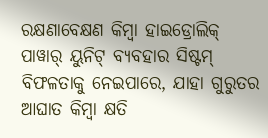ରକ୍ଷଣାବେକ୍ଷଣ କିମ୍ବା ହାଇଡ୍ରୋଲିକ୍ ପାୱାର୍ ୟୁନିଟ୍ ବ୍ୟବହାର ସିଷ୍ଟମ୍ ବିଫଳତାକୁ ନେଇପାରେ, ଯାହା ଗୁରୁତର ଆଘାତ କିମ୍ବା କ୍ଷତି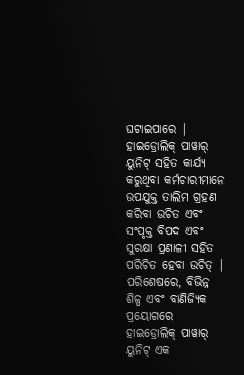ଘଟାଇପାରେ |
ହାଇଡ୍ରୋଲିକ୍ ପାୱାର୍ ୟୁନିଟ୍ ସହିତ କାର୍ଯ୍ୟ କରୁଥିବା କର୍ମଚାରୀମାନେ ଉପଯୁକ୍ତ ତାଲିମ ଗ୍ରହଣ କରିବା ଉଚିତ ଏବଂ ସଂପୃକ୍ତ ବିପଦ ଏବଂ ସୁରକ୍ଷା ପ୍ରଣାଳୀ ସହିତ ପରିଚିତ ହେବା ଉଚିତ୍ |
ପରିଶେଷରେ, ବିଭିନ୍ନ ଶିଳ୍ପ ଏବଂ ବାଣିଜ୍ୟିକ ପ୍ରୟୋଗରେ ହାଇଡ୍ରୋଲିକ୍ ପାୱାର୍ ୟୁନିଟ୍ ଏକ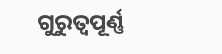ଗୁରୁତ୍ୱପୂର୍ଣ୍ଣ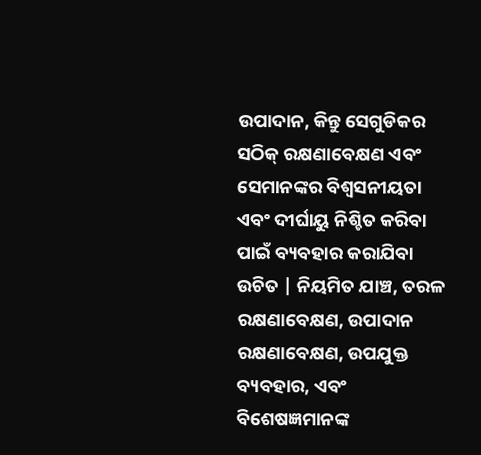ଉପାଦାନ, କିନ୍ତୁ ସେଗୁଡିକର ସଠିକ୍ ରକ୍ଷଣାବେକ୍ଷଣ ଏବଂ ସେମାନଙ୍କର ବିଶ୍ୱସନୀୟତା ଏବଂ ଦୀର୍ଘାୟୁ ନିଶ୍ଚିତ କରିବା ପାଇଁ ବ୍ୟବହାର କରାଯିବା ଉଚିତ | ନିୟମିତ ଯାଞ୍ଚ, ତରଳ ରକ୍ଷଣାବେକ୍ଷଣ, ଉପାଦାନ ରକ୍ଷଣାବେକ୍ଷଣ, ଉପଯୁକ୍ତ ବ୍ୟବହାର, ଏବଂ ବିଶେଷଜ୍ଞମାନଙ୍କ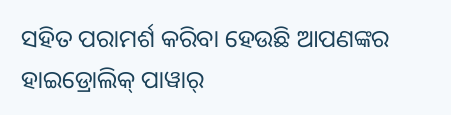ସହିତ ପରାମର୍ଶ କରିବା ହେଉଛି ଆପଣଙ୍କର ହାଇଡ୍ରୋଲିକ୍ ପାୱାର୍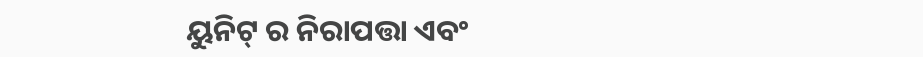ୟୁନିଟ୍ ର ନିରାପତ୍ତା ଏବଂ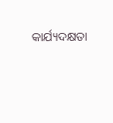କାର୍ଯ୍ୟଦକ୍ଷତା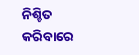ନିଶ୍ଚିତ କରିବାରେ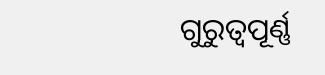ଗୁରୁତ୍ୱପୂର୍ଣ୍ଣ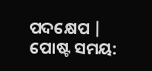ପଦକ୍ଷେପ |
ପୋଷ୍ଟ ସମୟ: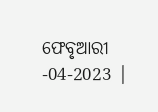ଫେବୃଆରୀ -04-2023 |